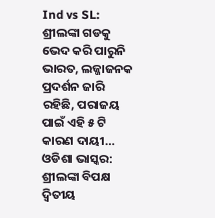Ind vs SL: ଶ୍ରୀଲଙ୍କା ଗଡକୁ ଭେଦ କରି ପାରୁନି ଭାରତ, ଲଜ୍ଜାଜନକ ପ୍ରଦର୍ଶନ ଜାରି ରହିଛି, ପରାଜୟ ପାଇଁ ଏହି ୫ ଟି କାରଣ ଦାୟୀ…
ଓଡିଶା ଭାସ୍କର: ଶ୍ରୀଲଙ୍କା ବିପକ୍ଷ ଦ୍ୱିତୀୟ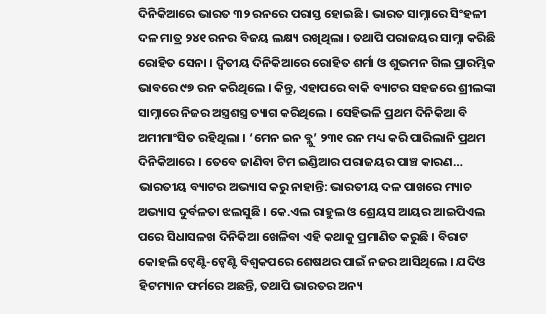ଦିନିକିଆରେ ଭାରତ ୩୨ ରନରେ ପରାସ୍ତ ହୋଇଛି । ଭାରତ ସାମ୍ନାରେ ସିଂହଳୀ ଦଳ ମାତ୍ର ୨୪୧ ରନର ବିଜୟ ଲକ୍ଷ୍ୟ ରଖିଥିଲା । ତଥାପି ପରାଜୟର ସାମ୍ନା କରିଛି ରୋହିତ ସେନା । ଦ୍ୱିତୀୟ ଦିନିକିଆରେ ରୋହିତ ଶର୍ମା ଓ ଶୁଭମନ ଗିଲ ପ୍ରାରମ୍ଭିକ ଭାବରେ ୯୭ ରନ କରିଥିଲେ । କିନ୍ତୁ, ଏହାପରେ ବାକି ବ୍ୟାଟର ସହଜରେ ଶ୍ରୀଲଙ୍କା ସାମ୍ନାରେ ନିଜର ଅସ୍ତ୍ରଶସ୍ତ୍ର ତ୍ୟାଗ କରିଥିଲେ । ସେହିଭଳି ପ୍ରଥମ ଦିନିକିଆ ବି ଅମୀମାଂସିତ ରହିଥିଲା । ‘ମେନ ଇନ ବ୍ଲୁ’ ୨୩୧ ରନ ମଧ୍ୟ କରି ପାରିଲାନି ପ୍ରଥମ ଦିନିକିଆରେ । ତେବେ ଜାଣିବା ଟିମ ଇଣ୍ଡିଆର ପରାଜୟର ପାଞ୍ଚ କାରଣ…
ଭାରତୀୟ ବ୍ୟାଟର ଅଭ୍ୟାସ କରୁ ନାହାନ୍ତି: ଭାରତୀୟ ଦଳ ପାଖରେ ମ୍ୟାଚ ଅଭ୍ୟାସ ଦୁର୍ବଳତା ଝଲସୁଛି । କେ.ଏଲ ରାହୁଲ ଓ ଶ୍ରେୟସ ଆୟର ଆଇପିଏଲ ପରେ ସିଧାସଳଖ ଦିନିକିଆ ଖେଳିବା ଏହି କଥାକୁ ପ୍ରମାଣିତ କରୁଛି । ବିରାଟ କୋହଲି ଟ୍ୱେଣ୍ଟି-ଟ୍ୱେଣ୍ଟି ବିଶ୍ୱକପରେ ଶେଷଥର ପାଇଁ ନଜର ଆସିଥିଲେ । ଯଦିଓ ହିଟମ୍ୟାନ ଫର୍ମରେ ଅଛନ୍ତି, ତଥାପି ଭାରତର ଅନ୍ୟ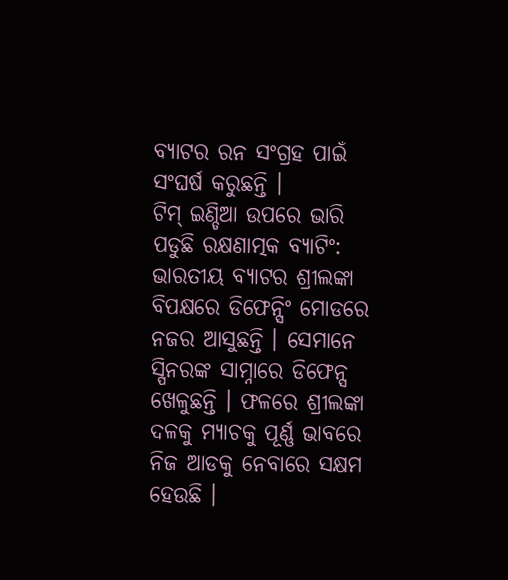ବ୍ୟାଟର ରନ ସଂଗ୍ରହ ପାଇଁ ସଂଘର୍ଷ କରୁଛନ୍ତି ।
ଟିମ୍ ଇଣ୍ଡିଆ ଉପରେ ଭାରି ପଡୁଛି ରକ୍ଷଣାତ୍ମକ ବ୍ୟାଟିଂ: ଭାରତୀୟ ବ୍ୟାଟର ଶ୍ରୀଲଙ୍କା ବିପକ୍ଷରେ ଡିଫେନ୍ସିଂ ମୋଡରେ ନଜର ଆସୁଛନ୍ତି । ସେମାନେ ସ୍ପିନରଙ୍କ ସାମ୍ନାରେ ଡିଫେନ୍ସ ଖେଳୁଛନ୍ତି । ଫଳରେ ଶ୍ରୀଲଙ୍କା ଦଳକୁ ମ୍ୟାଚକୁ ପୂର୍ଣ୍ଣ ଭାବରେ ନିଜ ଆଡକୁ ନେବାରେ ସକ୍ଷମ ହେଉଛି ।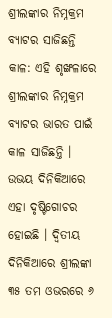ଶ୍ରୀଲଙ୍କାର ନିମ୍ନକ୍ରମ ବ୍ୟାଟର ସାଜିଛନ୍ତି କାଳ: ଏହି ଶୃଙ୍ଖଳାରେ ଶ୍ରୀଲଙ୍କାର ନିମ୍ନକ୍ରମ ବ୍ୟାଟର ଭାରତ ପାଇଁ କାଳ ସାଜିଛନ୍ତି । ଉଭୟ ଦିନିକିଆରେ ଏହା ଦୃଷ୍ଟିଗୋଚର ହୋଇଛି । ଦ୍ୱିତୀୟ ଦିନିକିଆରେ ଶ୍ରୀଲଙ୍କା ୩୫ ତମ ଓଭରରେ ୬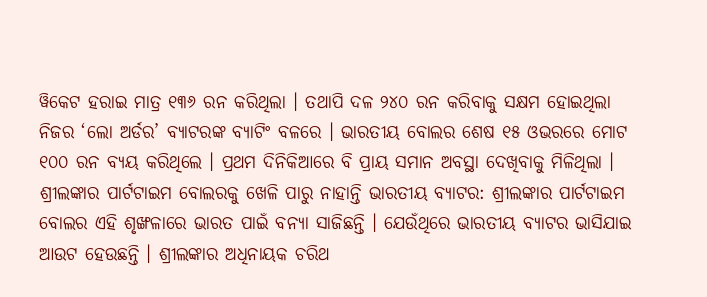ୱିକେଟ ହରାଇ ମାତ୍ର ୧୩୬ ରନ କରିଥିଲା । ତଥାପି ଦଳ ୨୪୦ ରନ କରିବାକୁ ସକ୍ଷମ ହୋଇଥିଲା ନିଜର ‘ଲୋ ଅର୍ଡର’ ବ୍ୟାଟରଙ୍କ ବ୍ୟାଟିଂ ବଳରେ । ଭାରତୀୟ ବୋଲର ଶେଷ ୧୫ ଓଭରରେ ମୋଟ ୧୦୦ ରନ ବ୍ୟୟ କରିଥିଲେ । ପ୍ରଥମ ଦିନିକିଆରେ ବି ପ୍ରାୟ ସମାନ ଅବସ୍ଥା ଦେଖିବାକୁ ମିଳିଥିଲା ।
ଶ୍ରୀଲଙ୍କାର ପାର୍ଟଟାଇମ ବୋଲରକୁ ଖେଳି ପାରୁ ନାହାନ୍ତି ଭାରତୀୟ ବ୍ୟାଟର: ଶ୍ରୀଲଙ୍କାର ପାର୍ଟଟାଇମ ବୋଲର ଏହି ଶୃଙ୍ଖଳାରେ ଭାରତ ପାଇଁ ବନ୍ୟା ସାଜିଛନ୍ତି । ଯେଉଁଥିରେ ଭାରତୀୟ ବ୍ୟାଟର ଭାସିଯାଇ ଆଉଟ ହେଉଛନ୍ତି । ଶ୍ରୀଲଙ୍କାର ଅଧିନାୟକ ଚରିଥ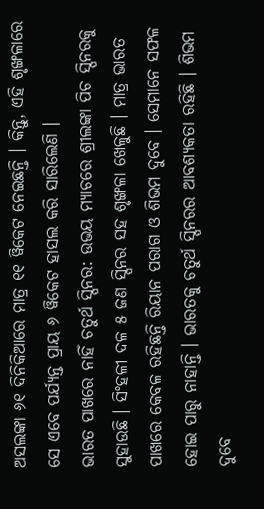ଅସଲଙ୍କା ୬୧ ଦିନିକିଆରେ ମାତ୍ର ୧୧ ୱିକେଟ ନେଇଛନ୍ତି । କିନ୍ତୁ, ଏହି ଶୃଙ୍ଖଳାରେ ସେ ଏବେ ପର୍ଯ୍ୟନ୍ତ ପ୍ରାୟ ୬ ୱିକେଟ ହାସଲ କରି ସାରିଲେଣି ।
ଭାରତ ପାଖରେ ନାହିଁ ଚତୁର୍ଥ ସ୍ପିନର: ଉଭୟ ମ୍ୟାଚରେ ଶ୍ରୀଲଙ୍କା ପିଚ ସ୍ପିନରକୁ ସୁହାଉଛି । ସିଂହଳୀ ଦଳ ୫ ଜଣ ସ୍ପିନର ସହ ଶୃଙ୍ଖଳା ଖେଳୁଛି । ମାତ୍ର ଭାରତ ପାଖରେ କେବଳ ରହିଛନ୍ତି ରିୟାନ ପରାଗ ଓ ଶିଭମ ଦୁବେ । ସେମାନେ ସଫଳ ହୋଇ ପାରୁ ନାହାନ୍ତି । ଭାରତକୁ ଚତୁର୍ଥ ସ୍ପିନରର ଆବଶ୍ୟକତା ରହିଛି । ଶିଭମ ଦୁବେ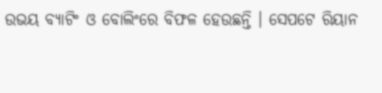ଉଭୟ ବ୍ୟାଟିଂ ଓ ବୋଲିଂରେ ବିଫଳ ହେଉଛନ୍ତି । ସେପଟେ ରିୟାନ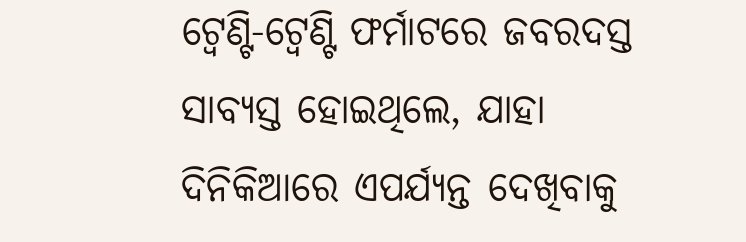ଟ୍ୱେଣ୍ଟି-ଟ୍ୱେଣ୍ଟି ଫର୍ମାଟରେ ଜବରଦସ୍ତ ସାବ୍ୟସ୍ତ ହୋଇଥିଲେ, ଯାହା ଦିନିକିଆରେ ଏପର୍ଯ୍ୟନ୍ତ ଦେଖିବାକୁ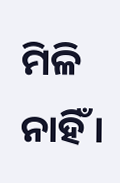ମିଳି ନାହିଁ ।